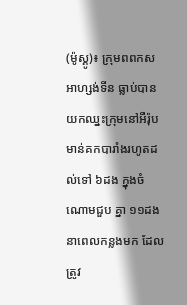(ម៉ូស្គូ)៖ ក្រុមពពកស អាហ្សង់ទីន ធ្លាប់បានយកឈ្នះក្រុមនៅអឺរ៉ុប មាន់គកបារាំងរហូតដល់ទៅ ៦ដង ក្នុងចំណោមជួប គ្នា ១១ដងនាពេលកន្លងមក ដែលត្រូវ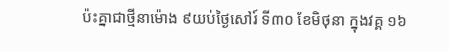ប៉ះគ្នាជាថ្មីនាម៉ោង ៩យប់ថ្ងៃសៅរ៍ ទី៣០ ខែមិថុនា ក្នុងវគ្គ ១៦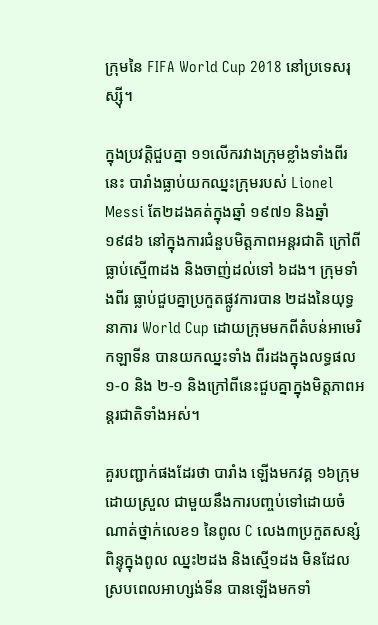ក្រុមនៃ FIFA World Cup 2018 នៅប្រទេសរុស្ស៊ី។

ក្នុងប្រវត្តិជួបគ្នា ១១លើករវាងក្រុមខ្លាំងទាំងពីរនេះ បារាំងធ្លាប់យកឈ្នះក្រុមរបស់ Lionel Messi តែ២ដងគត់ក្នុងឆ្នាំ ១៩៧១ និងឆ្នាំ១៩៨៦ នៅក្នុងការជំនួបមិត្តភាពអន្តរជាតិ ក្រៅពីធ្លាប់ស្មើ៣ដង និងចាញ់ដល់ទៅ ៦ដង។ ក្រុមទាំងពីរ ធ្លាប់ជួបគ្នាប្រកួតផ្លូវការបាន ២ដងនៃយុទ្ធនាការ World Cup ដោយក្រុមមកពីតំបន់អាមេរិកឡាទីន បានយកឈ្នះទាំង ពីរដងក្នុងលទ្ធផល ១-០ និង ២-១ និងក្រៅពីនេះជួបគ្នាក្នុងមិត្តភាពអន្តរជាតិទាំងអស់។

គួរបញ្ជាក់ផងដែរថា បារាំង ឡើងមកវគ្គ ១៦ក្រុមដោយស្រួល ជាមួយនឹងការបញ្ចប់ទៅដោយចំណាត់ថ្នាក់លេខ១ នៃពូល C លេង៣ប្រកួតសន្សំពិន្ទុក្នុងពូល ឈ្នះ២ដង និងស្មើ១ដង មិនដែល ស្របពេលអាហ្សង់ទីន បានឡើងមកទាំ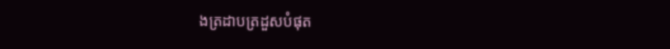ងត្រដាបត្រដួសបំផុត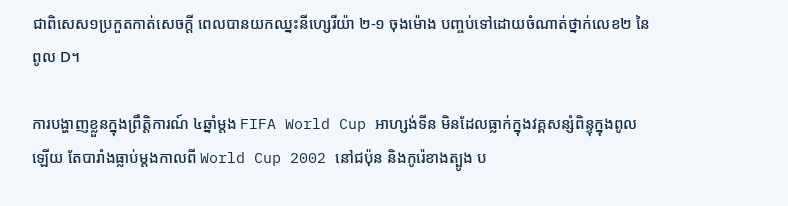ជាពិសេស១ប្រកួតកាត់សេចក្តី ពេលបានយកឈ្នះនីហ្សេរីយ៉ា ២-១ ចុងម៉ោង បញ្ចប់ទៅដោយចំណាត់ថ្នាក់លេខ២ នៃពូល D។

ការបង្ហាញខ្លួនក្នុងព្រឹត្តិការណ៍ ៤ឆ្នាំម្តង FIFA World Cup អាហ្សង់ទីន មិនដែលធ្លាក់ក្នុងវគ្គសន្សំពិន្ទុក្នុងពូលឡើយ តែបារាំងធ្លាប់ម្តងកាលពី World Cup 2002 នៅជប៉ុន និងកូរ៉េខាងត្បូង ប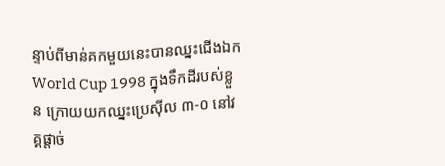ន្ទាប់ពីមាន់គកមួយនេះបានឈ្នះជើងឯក World Cup 1998 ក្នុងទឹកដីរបស់ខ្លួន ក្រោយយកឈ្នះប្រេស៊ីល ៣-០ នៅវគ្គផ្តាច់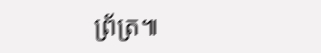ព្រ័ត្រ៕